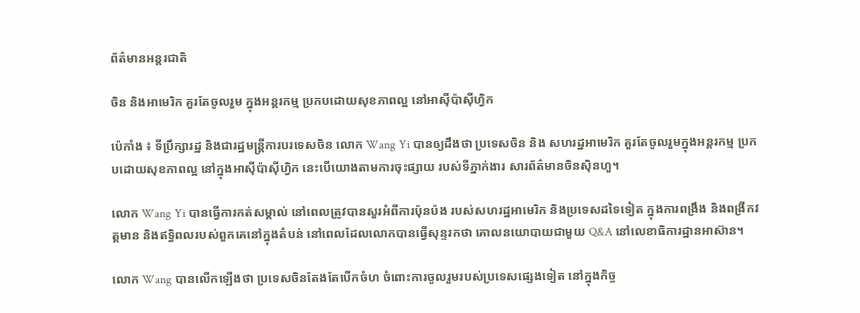ព័ត៌មានអន្តរជាតិ

ចិន និងអាមេរិក គួរតែចូលរួម ក្នុងអន្តរកម្ម ប្រកបដោយសុខភាពល្អ នៅអាស៊ីប៉ាស៊ីហ្វិក

ប៉េកាំង ៖ ទីប្រឹក្សារដ្ឋ និងជារដ្ឋមន្ត្រីការបរទេសចិន លោក Wang Yi បានឲ្យដឹងថា ប្រទេសចិន និង សហរដ្ឋអាមេរិក គួរតែចូលរួមក្នុងអន្តរកម្ម ប្រកបដោយសុខភាពល្អ នៅក្នុងអាស៊ីប៉ាស៊ីហ្វិក នេះបើយោងតាមការចុះផ្សាយ របស់ទីភ្នាក់ងារ សារព័ត៌មានចិនស៊ិនហួ។

លោក Wang Yi បានធ្វើការកត់សម្គាល់ នៅពេលត្រូវបានសួរអំពីការប៉ុនប៉ង របស់សហរដ្ឋអាមេរិក និងប្រទេសដទៃទៀត ក្នុងការពង្រឹង និងពង្រីកវត្តមាន និងឥទ្ធិពលរបស់ពួកគេនៅក្នុងតំបន់ នៅពេលដែលលោកបានធ្វើសុន្ទរកថា គោលនយោបាយជាមួយ Q&A នៅលេខាធិការដ្ឋានអាស៊ាន។

លោក Wang បានលើកឡើងថា ប្រទេសចិនតែងតែបើកចំហ ចំពោះការចូលរួមរបស់ប្រទេសផ្សេងទៀត នៅក្នុងកិច្ច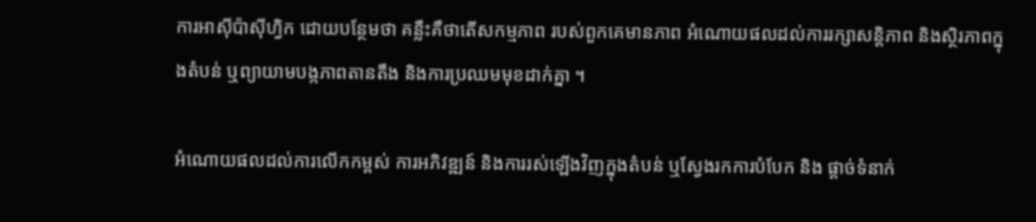ការអាស៊ីប៉ាស៊ីហ្វិក ដោយបន្ថែមថា គន្លឹះគឺថាតើសកម្មភាព របស់ពួកគេមានភាព អំណោយផលដល់ការរក្សាសន្តិភាព និងស្ថិរភាពក្នុងតំបន់ ឬព្យាយាមបង្កភាពតានតឹង និងការប្រឈមមុខដាក់គ្នា ។

អំណោយផលដល់ការលើកកម្ពស់ ការអភិវឌ្ឍន៍ និងការរស់ឡើងវិញក្នុងតំបន់ ឬស្វែងរកការបំបែក និង ផ្តាច់ទំនាក់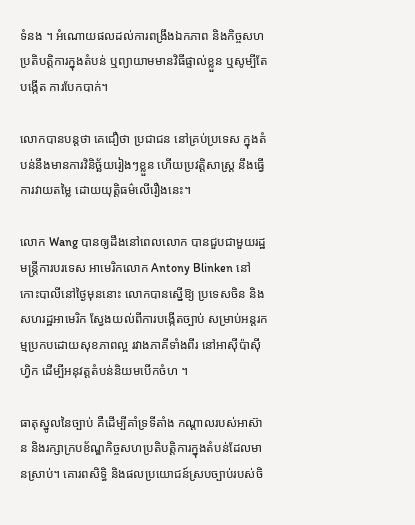ទំនង ។ អំណោយផលដល់ការពង្រឹងឯកភាព និងកិច្ចសហប្រតិបត្តិការក្នុងតំបន់ ឬព្យាយាមមានវិធីផ្ទាល់ខ្លួន ឬសូម្បីតែបង្កើត ការបែកបាក់។

លោកបានបន្ដថា គេជឿថា ប្រជាជន នៅគ្រប់ប្រទេស ក្នុងតំបន់នឹងមានការវិនិច្ឆ័យរៀងៗខ្លួន ហើយប្រវត្តិសាស្ត្រ នឹងធ្វើការវាយតម្លៃ ដោយយុត្តិធម៌លើរឿងនេះ។

លោក Wang បានឲ្យដឹងនៅពេលលោក បានជួបជាមួយរដ្ឋមន្ត្រីការបរទេស អាមេរិកលោក Antony Blinken នៅកោះបាលីនៅថ្ងៃមុននោះ លោកបានស្នើឱ្យ ប្រទេសចិន និងសហរដ្ឋអាមេរិក ស្វែងយល់ពីការបង្កើតច្បាប់ សម្រាប់អន្តរកម្មប្រកបដោយសុខភាពល្អ រវាងភាគីទាំងពីរ នៅអាស៊ីប៉ាស៊ីហ្វិក ដើម្បីអនុវត្តតំបន់និយមបើកចំហ ។

ធាតុស្នូលនៃច្បាប់ គឺដើម្បីគាំទ្រទីតាំង កណ្តាលរបស់អាស៊ាន និងរក្សាក្របខ័ណ្ឌកិច្ចសហប្រតិបត្តិការក្នុងតំបន់ដែលមានស្រាប់។ គោរពសិទ្ធិ និងផលប្រយោជន៍ស្របច្បាប់របស់ចិ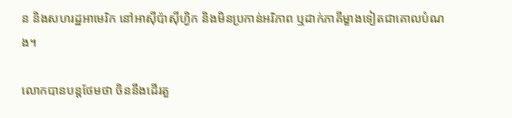ន និងសហរដ្ឋអាមេរិក នៅអាស៊ីប៉ាស៊ីហ្វិក និងមិនប្រកាន់អរិភាព ឬដាក់ភាគីម្ខាងទៀតជាគោលបំណង។

លោកបានបន្តថែមថា ចិននឹងដើរតួ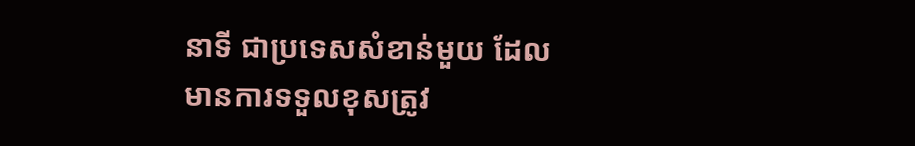នាទី ជាប្រទេសសំខាន់មួយ ដែលមានការទទួលខុសត្រូវ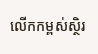លើកកម្ពស់ស្ថិរ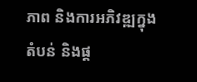ភាព និងការអភិវឌ្ឍក្នុងតំបន់ និងផ្ត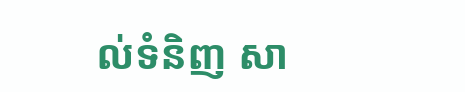ល់ទំនិញ សា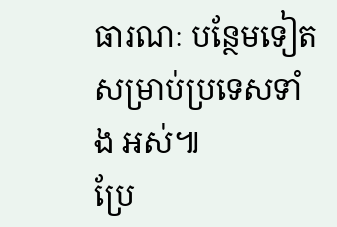ធារណៈ បន្ថែមទៀត សម្រាប់ប្រទេសទាំង អស់៕
ប្រែ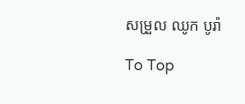សម្រួល ឈូក បូរ៉ា

To Top